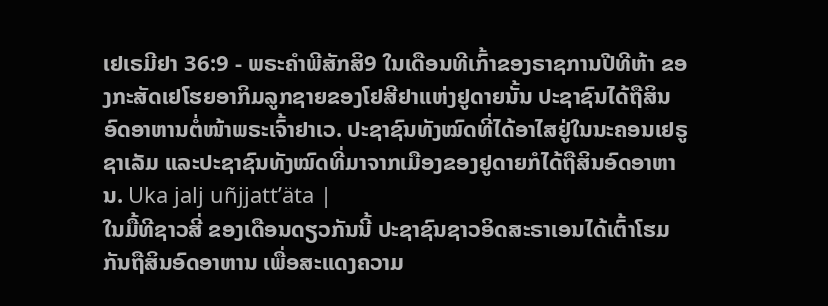ເຢເຣມີຢາ 36:9 - ພຣະຄຳພີສັກສິ9 ໃນເດືອນທີເກົ້າຂອງຣາຊການປີທີຫ້າ ຂອງກະສັດເຢໂຮຍອາກິມລູກຊາຍຂອງໂຢສີຢາແຫ່ງຢູດາຍນັ້ນ ປະຊາຊົນໄດ້ຖືສິນອົດອາຫານຕໍ່ໜ້າພຣະເຈົ້າຢາເວ. ປະຊາຊົນທັງໝົດທີ່ໄດ້ອາໄສຢູ່ໃນນະຄອນເຢຣູຊາເລັມ ແລະປະຊາຊົນທັງໝົດທີ່ມາຈາກເມືອງຂອງຢູດາຍກໍໄດ້ຖືສິນອົດອາຫານ. Uka jalj uñjjattʼäta |
ໃນມື້ທີຊາວສີ່ ຂອງເດືອນດຽວກັນນີ້ ປະຊາຊົນຊາວອິດສະຣາເອນໄດ້ເຕົ້າໂຮມກັນຖືສິນອົດອາຫານ ເພື່ອສະແດງຄວາມ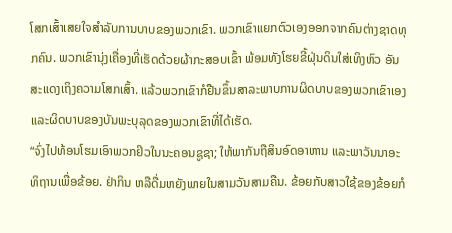ໂສກເສົ້າເສຍໃຈສຳລັບການບາບຂອງພວກເຂົາ. ພວກເຂົາແຍກຕົວເອງອອກຈາກຄົນຕ່າງຊາດທຸກຄົນ. ພວກເຂົານຸ່ງເຄື່ອງທີ່ເຮັດດ້ວຍຜ້າກະສອບເຂົ້າ ພ້ອມທັງໂຮຍຂີ້ຝຸ່ນດິນໃສ່ເທິງຫົວ ອັນສະແດງເຖິງຄວາມໂສກເສົ້າ. ແລ້ວພວກເຂົາກໍຢືນຂຶ້ນສາລະພາບການຜິດບາບຂອງພວກເຂົາເອງ ແລະຜິດບາບຂອງບັນພະບຸລຸດຂອງພວກເຂົາທີ່ໄດ້ເຮັດ.
“ຈົ່ງໄປທ້ອນໂຮມເອົາພວກຢິວໃນນະຄອນຊູຊາ; ໃຫ້ພາກັນຖືສິນອົດອາຫານ ແລະພາວັນນາອະທິຖານເພື່ອຂ້ອຍ. ຢ່າກິນ ຫລືດື່ມຫຍັງພາຍໃນສາມວັນສາມຄືນ. ຂ້ອຍກັບສາວໃຊ້ຂອງຂ້ອຍກໍ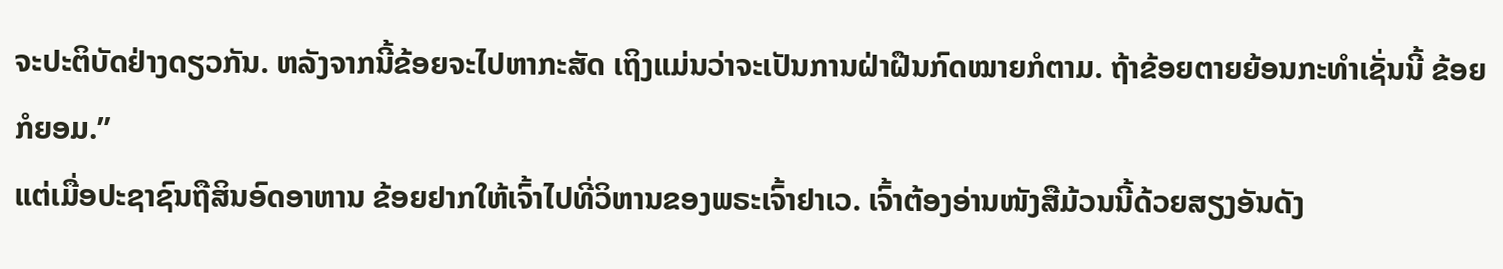ຈະປະຕິບັດຢ່າງດຽວກັນ. ຫລັງຈາກນີ້ຂ້ອຍຈະໄປຫາກະສັດ ເຖິງແມ່ນວ່າຈະເປັນການຝ່າຝືນກົດໝາຍກໍຕາມ. ຖ້າຂ້ອຍຕາຍຍ້ອນກະທຳເຊັ່ນນີ້ ຂ້ອຍກໍຍອມ.”
ແຕ່ເມື່ອປະຊາຊົນຖືສິນອົດອາຫານ ຂ້ອຍຢາກໃຫ້ເຈົ້າໄປທີ່ວິຫານຂອງພຣະເຈົ້າຢາເວ. ເຈົ້າຕ້ອງອ່ານໜັງສືມ້ວນນີ້ດ້ວຍສຽງອັນດັງ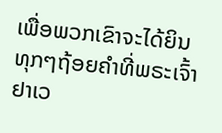ເພື່ອພວກເຂົາຈະໄດ້ຍິນທຸກໆຖ້ອຍຄຳທີ່ພຣະເຈົ້າຢາເວ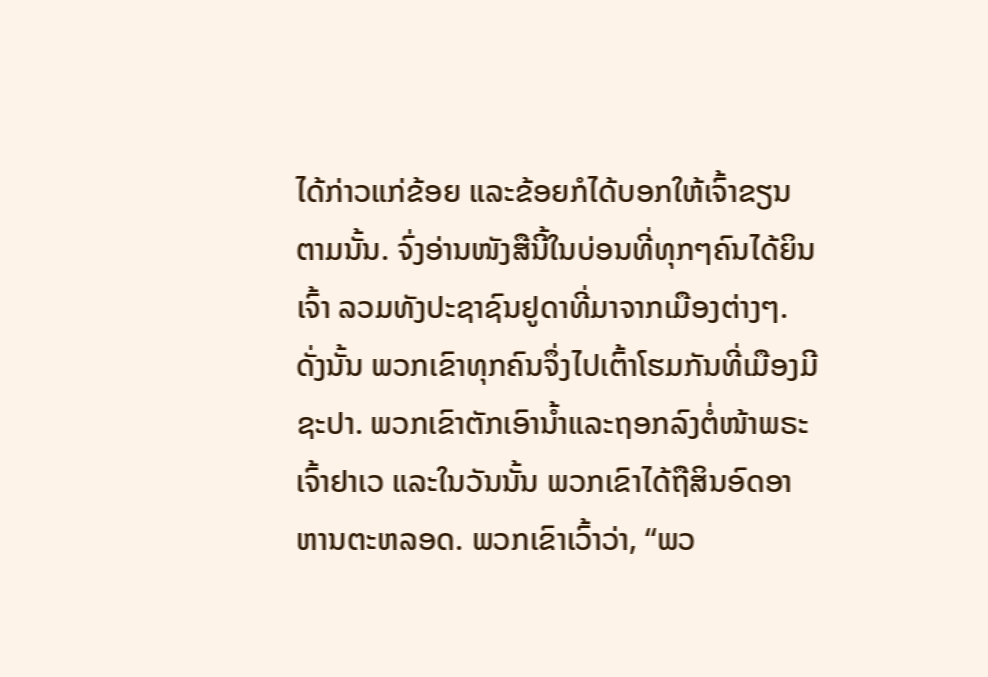ໄດ້ກ່າວແກ່ຂ້ອຍ ແລະຂ້ອຍກໍໄດ້ບອກໃຫ້ເຈົ້າຂຽນຕາມນັ້ນ. ຈົ່ງອ່ານໜັງສືນີ້ໃນບ່ອນທີ່ທຸກໆຄົນໄດ້ຍິນເຈົ້າ ລວມທັງປະຊາຊົນຢູດາທີ່ມາຈາກເມືອງຕ່າງໆ.
ດັ່ງນັ້ນ ພວກເຂົາທຸກຄົນຈຶ່ງໄປເຕົ້າໂຮມກັນທີ່ເມືອງມີຊະປາ. ພວກເຂົາຕັກເອົານໍ້າແລະຖອກລົງຕໍ່ໜ້າພຣະເຈົ້າຢາເວ ແລະໃນວັນນັ້ນ ພວກເຂົາໄດ້ຖືສິນອົດອາຫານຕະຫລອດ. ພວກເຂົາເວົ້າວ່າ, “ພວ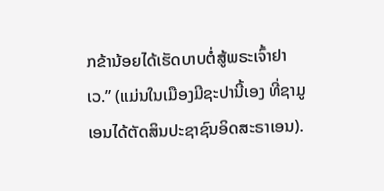ກຂ້ານ້ອຍໄດ້ເຮັດບາບຕໍ່ສູ້ພຣະເຈົ້າຢາເວ.” (ແມ່ນໃນເມືອງມີຊະປານີ້ເອງ ທີ່ຊາມູເອນໄດ້ຕັດສິນປະຊາຊົນອິດສະຣາເອນ).